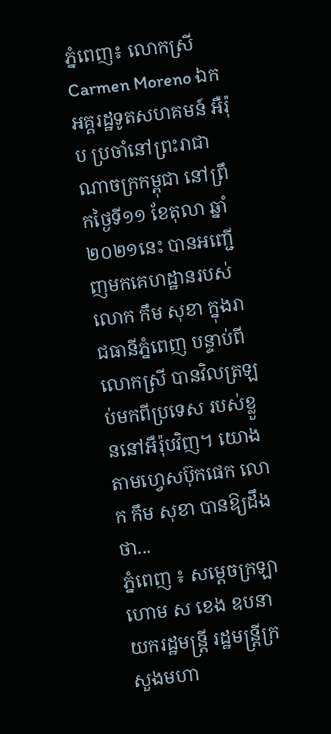ភ្នំពេញ៖ លោកស្រី Carmen Moreno ឯកអគ្គរដ្ឋទូតសហគមន៍ អឺរ៉ុប ប្រចាំនៅព្រះរាជាណាចក្រកម្ពុជា នៅព្រឹកថ្ងៃទី១១ ខែតុលា ឆ្នាំ២០២១នេះ បានអញ្ជើញមកគេហដ្ឋានរបស់លោក កឹម សុខា ក្នុងរាជធានីភ្នំពេញ បន្ទាប់ពីលោកស្រី បានវិលត្រឡប់មកពីប្រទេស របស់ខ្លួននៅអឺរ៉ុបវិញ។ យោងតាមហ្វេសប៊ុកផេក លោក កឹម សុខា បានឱ្យដឹងថា...
ភ្នំពេញ ៖ សម្ដេចក្រឡាហោម ស ខេង ឧបនាយករដ្ឋមន្ដ្រី រដ្ឋមន្ដ្រីក្រសួងមហា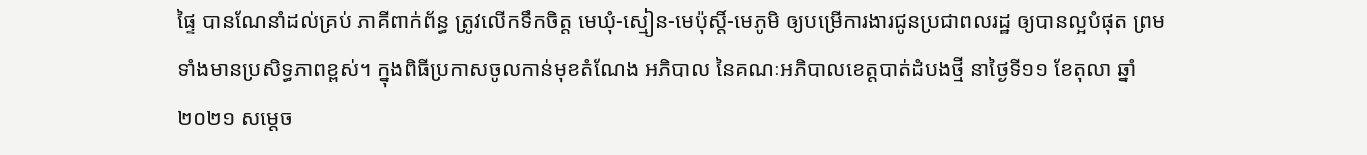ផ្ទៃ បានណែនាំដល់គ្រប់ ភាគីពាក់ព័ន្ធ ត្រូវលើកទឹកចិត្ត មេឃុំ-ស្មៀន-មេប៉ុស្តិ៍-មេភូមិ ឲ្យបម្រើការងារជូនប្រជាពលរដ្ឋ ឲ្យបានល្អបំផុត ព្រមទាំងមានប្រសិទ្ធភាពខ្ពស់។ ក្នុងពិធីប្រកាសចូលកាន់មុខតំណែង អភិបាល នៃគណៈអភិបាលខេត្តបាត់ដំបងថ្មី នាថ្ងៃទី១១ ខែតុលា ឆ្នាំ២០២១ សម្ដេច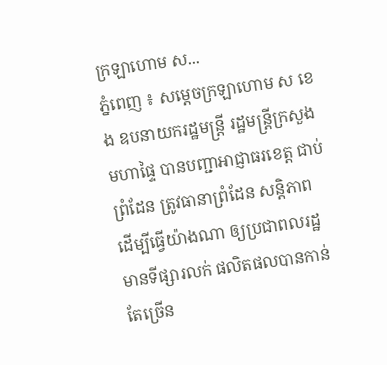ក្រឡាហោម ស...
ភ្នំពេញ ៖ សម្ដេចក្រឡាហោម ស ខេង ឧបនាយករដ្ឋមន្ដ្រី រដ្ឋមន្ដ្រីក្រសួងមហាផ្ទៃ បានបញ្ជាអាជ្ញាធរខេត្ត ជាប់ព្រំដែន ត្រូវធានាព្រំដែន សន្តិភាព ដើម្បីធ្វើយ៉ាងណា ឲ្យប្រជាពលរដ្ឋមានទីផ្សារលក់ ផលិតផលបានកាន់តែច្រើន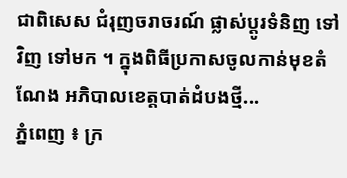ជាពិសេស ជំរុញចរាចរណ៍ ផ្លាស់ប្ដូរទំនិញ ទៅវិញ ទៅមក ។ ក្នុងពិធីប្រកាសចូលកាន់មុខតំណែង អភិបាលខេត្តបាត់ដំបងថ្មី...
ភ្នំពេញ ៖ ក្រ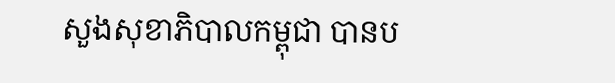សួងសុខាភិបាលកម្ពុជា បានប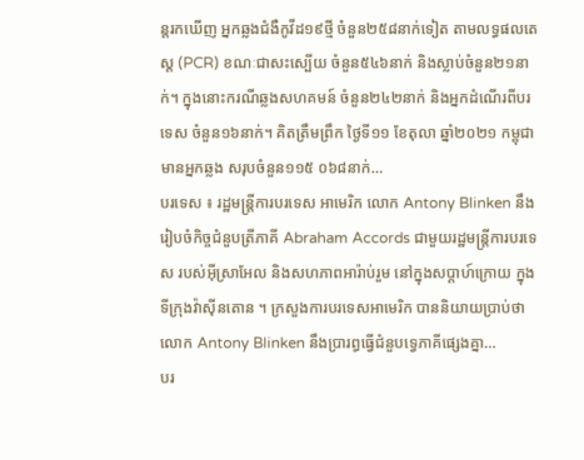ន្តរកឃើញ អ្នកឆ្លងជំងឺកូវីដ១៩ថ្មី ចំនួន២៥៨នាក់ទៀត តាមលទ្ធផលតេស្ត (PCR) ខណៈជាសះស្បើយ ចំនួន៥៤៦នាក់ និងស្លាប់ចំនួន២១នាក់។ ក្នុងនោះករណីឆ្លងសហគមន៍ ចំនួន២៤២នាក់ និងអ្នកដំណើរពីបរទេស ចំនួន១៦នាក់។ គិតត្រឹមព្រឹក ថ្ងៃទី១១ ខែតុលា ឆ្នាំ២០២១ កម្ពុជាមានអ្នកឆ្លង សរុបចំនួន១១៥ ០៦៨នាក់...
បរទេស ៖ រដ្ឋមន្ត្រីការបរទេស អាមេរិក លោក Antony Blinken នឹងរៀបចំកិច្ចជំនួបត្រីភាគី Abraham Accords ជាមួយរដ្ឋមន្ត្រីការបរទេស របស់អ៊ីស្រាអែល និងសហភាពអារ៉ាប់រួម នៅក្នុងសប្ដាហ៍ក្រោយ ក្នុងទីក្រុងវ៉ាស៊ីនតោន ។ ក្រសួងការបរទេសអាមេរិក បាននិយាយប្រាប់ថា លោក Antony Blinken នឹងប្រារព្ធធ្វើជំនួបទ្វេភាគីផ្សេងគ្នា...
បរ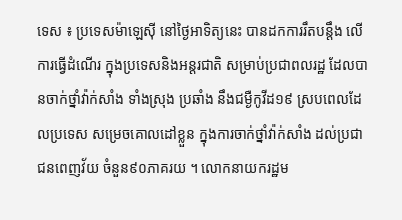ទេស ៖ ប្រទេសម៉ាឡេស៊ី នៅថ្ងៃអាទិត្យនេះ បានដកការរឹតបន្តឹង លើការធ្វើដំណើរ ក្នុងប្រទេសនិងអន្តរជាតិ សម្រាប់ប្រជាពលរដ្ឋ ដែលបានចាក់ថ្នាំវ៉ាក់សាំង ទាំងស្រុង ប្រឆាំង នឹងជម្ងឺកូវីដ១៩ ស្របពេលដែលប្រទេស សម្រេចគោលដៅខ្លួន ក្នុងការចាក់ថ្នាំវ៉ាក់សាំង ដល់ប្រជាជនពេញវ័យ ចំនួន៩០ភាគរយ ។ លោកនាយករដ្ឋម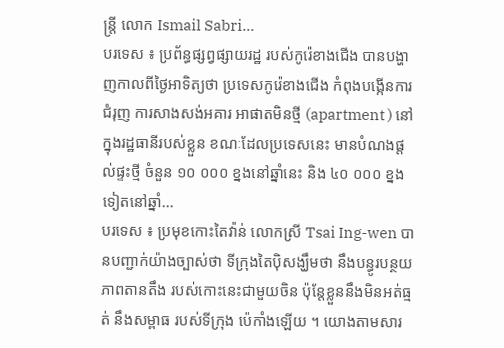ន្ត្រី លោក Ismail Sabri...
បរទេស ៖ ប្រព័ន្ធផ្សព្វផ្សាយរដ្ឋ របស់កូរ៉េខាងជើង បានបង្ហាញកាលពីថ្ងៃអាទិត្យថា ប្រទេសកូរ៉េខាងជើង កំពុងបង្កើនការជំរុញ ការសាងសង់អគារ អាផាតមិនថ្មី (apartment ) នៅក្នុងរដ្ឋធានីរបស់ខ្លួន ខណៈដែលប្រទេសនេះ មានបំណងផ្តល់ផ្ទះថ្មី ចំនួន ១០ ០០០ ខ្នងនៅឆ្នាំនេះ និង ៤០ ០០០ ខ្នងទៀតនៅឆ្នាំ...
បរទេស ៖ ប្រមុខកោះតៃវ៉ាន់ លោកស្រី Tsai Ing-wen បានបញ្ជាក់យ៉ាងច្បាស់ថា ទីក្រុងតៃប៉ិសង្ឃឹមថា នឹងបន្ធូរបន្ថយភាពតានតឹង របស់កោះនេះជាមួយចិន ប៉ុន្តែខ្លួននឹងមិនអត់ធ្មត់ នឹងសម្ពាធ របស់ទីក្រុង ប៉េកាំងឡើយ ។ យោងតាមសារ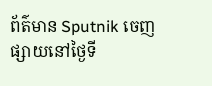ព័ត៌មាន Sputnik ចេញផ្សាយនៅថ្ងៃទី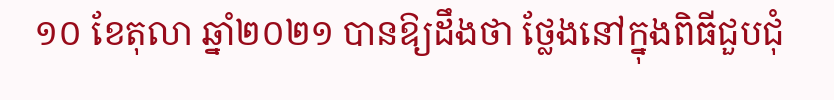១០ ខែតុលា ឆ្នាំ២០២១ បានឱ្យដឹងថា ថ្លែងនៅក្នុងពិធីជួបជុំ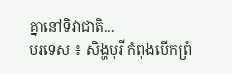គ្នានៅទិវាជាតិ...
បរទេស ៖ សិង្ហបុរី កំពុងបើកព្រំ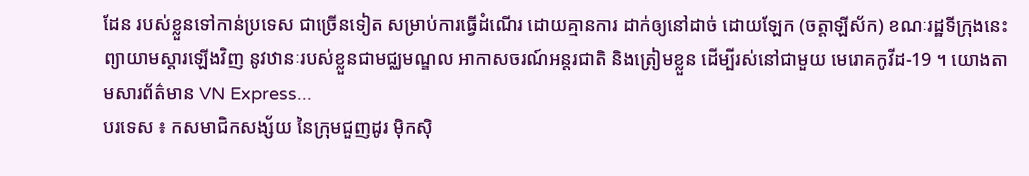ដែន របស់ខ្លួនទៅកាន់ប្រទេស ជាច្រើនទៀត សម្រាប់ការធ្វើដំណើរ ដោយគ្មានការ ដាក់ឲ្យនៅដាច់ ដោយឡែក (ចត្តាឡីស័ក) ខណៈរដ្ឋទីក្រុងនេះ ព្យាយាមស្តារឡើងវិញ នូវឋានៈរបស់ខ្លួនជាមជ្ឈមណ្ឌល អាកាសចរណ៍អន្តរជាតិ និងត្រៀមខ្លួន ដើម្បីរស់នៅជាមួយ មេរោគកូវីដ-19 ។ យោងតាមសារព័ត៌មាន VN Express...
បរទេស ៖ កសមាជិកសង្ស័យ នៃក្រុមជួញដូរ ម៉ិកស៊ិ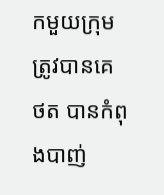កមួយក្រុម ត្រូវបានគេថត បានកំពុងបាញ់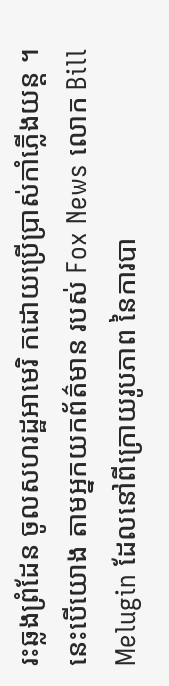រះឆ្លងព្រំដែន ចូលសហរដ្ឋអាមេរិ កដោយប្រើប្រាស់កាំភ្លើងយន្ត ។ នេះបើយោង តាមអ្នកយកព័ត៌មាន របស់ Fox News លោក Bill Melugin ដែលនៅពីក្រោយរូបភាព នៃការបា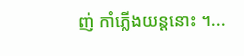ញ់ កាំភ្លើងយន្តនោះ ។...